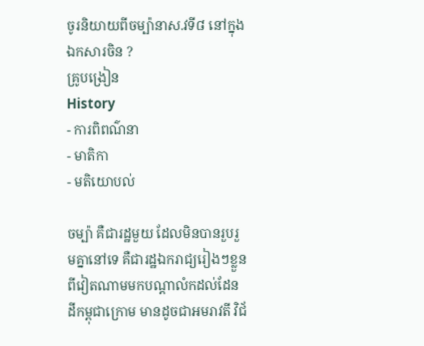ចូរនិយាយពីចម្ប៉ានាស.វទី៨ នៅក្នុងឯកសារចិន ?
គ្រូបង្រៀន
History
- ការពិពណ៌នា
- មាតិកា
- មតិយោបល់

ចម្ប៉ា គឺជារដ្ឋមួយ ដែលមិនបានរួបរួមគ្នានៅទេ គឺជារដ្ឋឯករាជ្យរៀងៗខ្លួនពីវៀតណាមមកបណ្តាលំកដល់ដែនដីកម្ពុជាក្រោម មានដូចជាអមរាវតី វិជ័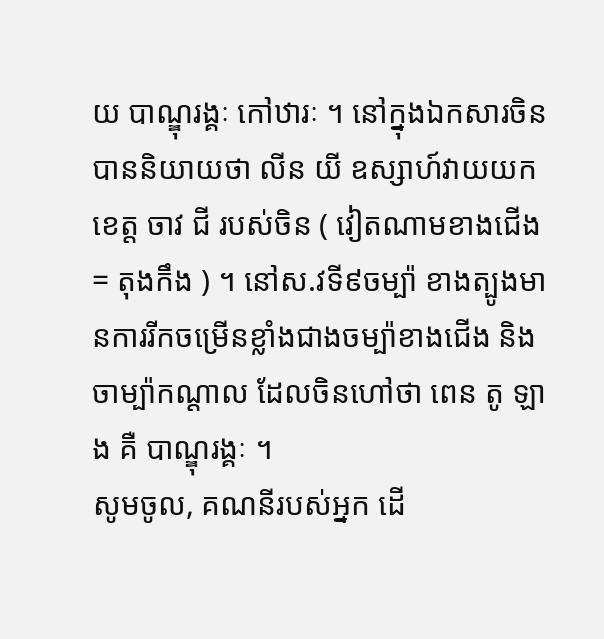យ បាណ្ឌុរង្គៈ កៅឋារៈ ។ នៅក្នុងឯកសារចិន បាននិយាយថា លីន យី ឧស្សាហ៍វាយយកខេត្ត ចាវ ជី របស់ចិន ( វៀតណាមខាងជើង = តុងកឹង ) ។ នៅស.វទី៩ចម្ប៉ា ខាងត្បូងមានការរីកចម្រើនខ្លាំងជាងចម្ប៉ាខាងជើង និងចាម្ប៉ាកណ្តាល ដែលចិនហៅថា ពេន តូ ឡាង គឺ បាណ្ឌុរង្គៈ ។
សូមចូល, គណនីរបស់អ្នក ដើ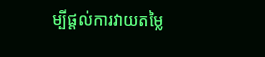ម្បីផ្តល់ការវាយតម្លៃ